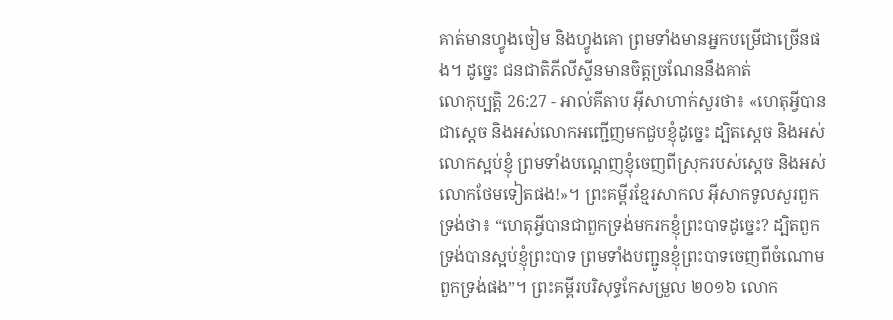គាត់មានហ្វូងចៀម និងហ្វូងគោ ព្រមទាំងមានអ្នកបម្រើជាច្រើនផង។ ដូច្នេះ ជនជាតិភីលីស្ទីនមានចិត្តច្រណែននឹងគាត់
លោកុប្បត្តិ 26:27 - អាល់គីតាប អ៊ីសាហាក់សួរថា៖ «ហេតុអ្វីបានជាស្តេច និងអស់លោកអញ្ជើញមកជួបខ្ញុំដូច្នេះ ដ្បិតស្តេច និងអស់លោកស្អប់ខ្ញុំ ព្រមទាំងបណ្តេញខ្ញុំចេញពីស្រុករបស់ស្តេច និងអស់លោកថែមទៀតផង!»។ ព្រះគម្ពីរខ្មែរសាកល អ៊ីសាកទូលសួរពួកទ្រង់ថា៖ “ហេតុអ្វីបានជាពួកទ្រង់មករកខ្ញុំព្រះបាទដូច្នេះ? ដ្បិតពួកទ្រង់បានស្អប់ខ្ញុំព្រះបាទ ព្រមទាំងបញ្ជូនខ្ញុំព្រះបាទចេញពីចំណោមពួកទ្រង់ផង”។ ព្រះគម្ពីរបរិសុទ្ធកែសម្រួល ២០១៦ លោក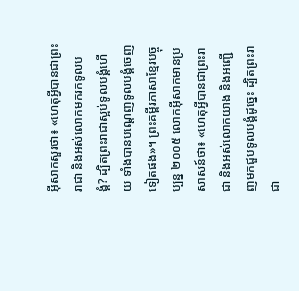អ៊ីសាកសួរថា៖ «ហេតុអ្វីបានជាព្រះរាជា និងអស់លោកមករកទូលបង្គំ? ដ្បិតព្រះរាជាស្អប់ទូលបង្គំហើយ ទាំងបានបណ្តេញទូលបង្គំចេញទៀតផង»។ ព្រះគម្ពីរភាសាខ្មែរបច្ចុប្បន្ន ២០០៥ លោកអ៊ីសាកមានប្រសាសន៍ថា៖ «ហេតុអ្វីបានជាព្រះរាជា និងអស់លោកយាង និងអញ្ជើញមកជួបទូលបង្គំដូច្នេះ ដ្បិតព្រះរាជា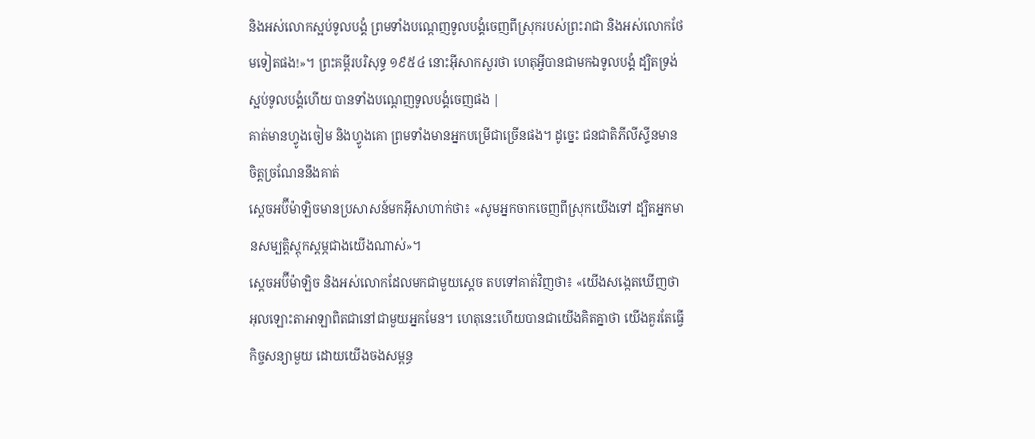និងអស់លោកស្អប់ទូលបង្គំ ព្រមទាំងបណ្ដេញទូលបង្គំចេញពីស្រុករបស់ព្រះរាជា និងអស់លោកថែមទៀតផង!»។ ព្រះគម្ពីរបរិសុទ្ធ ១៩៥៤ នោះអ៊ីសាកសួរថា ហេតុអ្វីបានជាមកឯទូលបង្គំ ដ្បិតទ្រង់ស្អប់ទូលបង្គំហើយ បានទាំងបណ្តេញទូលបង្គំចេញផង |
គាត់មានហ្វូងចៀម និងហ្វូងគោ ព្រមទាំងមានអ្នកបម្រើជាច្រើនផង។ ដូច្នេះ ជនជាតិភីលីស្ទីនមានចិត្តច្រណែននឹងគាត់
ស្តេចអប៊ីម៉ាឡិចមានប្រសាសន៍មកអ៊ីសាហាក់ថា៖ «សូមអ្នកចាកចេញពីស្រុកយើងទៅ ដ្បិតអ្នកមានសម្បត្តិស្តុកស្តម្ភជាងយើងណាស់»។
ស្តេចអប៊ីម៉ាឡិច និងអស់លោកដែលមកជាមួយស្តេច តបទៅគាត់វិញថា៖ «យើងសង្កេតឃើញថា អុលឡោះតាអាឡាពិតជានៅជាមួយអ្នកមែន។ ហេតុនេះហើយបានជាយើងគិតគ្នាថា យើងគួរតែធ្វើកិច្ចសន្យាមួយ ដោយយើងចងសម្ពន្ធ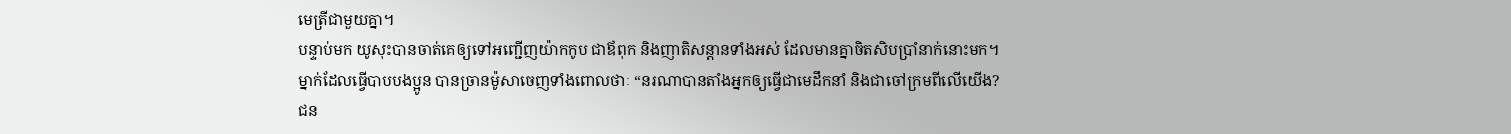មេត្រីជាមួយគ្នា។
បន្ទាប់មក យូសុះបានចាត់គេឲ្យទៅអញ្ជើញយ៉ាកកូប ជាឪពុក និងញាតិសន្ដានទាំងអស់ ដែលមានគ្នាចិតសិបប្រាំនាក់នោះមក។
ម្នាក់ដែលធ្វើបាបបងប្អូន បានច្រានម៉ូសាចេញទាំងពោលថាៈ “នរណាបានតាំងអ្នកឲ្យធ្វើជាមេដឹកនាំ និងជាចៅក្រមពីលើយើង?
ជន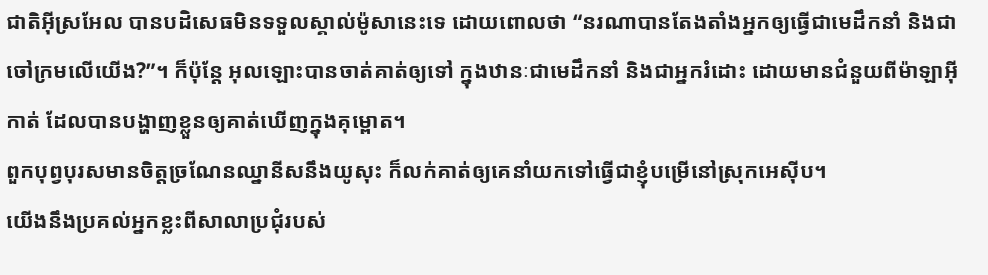ជាតិអ៊ីស្រអែល បានបដិសេធមិនទទួលស្គាល់ម៉ូសានេះទេ ដោយពោលថា “នរណាបានតែងតាំងអ្នកឲ្យធ្វើជាមេដឹកនាំ និងជាចៅក្រមលើយើង?”។ ក៏ប៉ុន្ដែ អុលឡោះបានចាត់គាត់ឲ្យទៅ ក្នុងឋានៈជាមេដឹកនាំ និងជាអ្នករំដោះ ដោយមានជំនួយពីម៉ាឡាអ៊ីកាត់ ដែលបានបង្ហាញខ្លួនឲ្យគាត់ឃើញក្នុងគុម្ពោត។
ពួកបុព្វបុរសមានចិត្ដច្រណែនឈ្នានីសនឹងយូសុះ ក៏លក់គាត់ឲ្យគេនាំយកទៅធ្វើជាខ្ញុំបម្រើនៅស្រុកអេស៊ីប។
យើងនឹងប្រគល់អ្នកខ្លះពីសាលាប្រជុំរបស់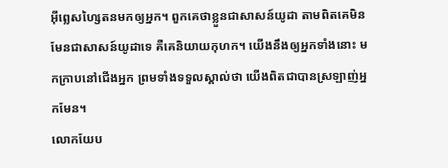អ៊ីព្លេសហ្សៃតនមកឲ្យអ្នក។ ពួកគេថាខ្លួនជាសាសន៍យូដា តាមពិតគេមិនមែនជាសាសន៍យូដាទេ គឺគេនិយាយកុហក។ យើងនឹងឲ្យអ្នកទាំងនោះ មកក្រាបនៅជើងអ្នក ព្រមទាំងទទួលស្គាល់ថា យើងពិតជាបានស្រឡាញ់អ្នកមែន។
លោកយែប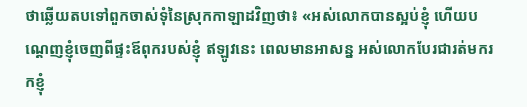ថាឆ្លើយតបទៅពួកចាស់ទុំនៃស្រុកកាឡាដវិញថា៖ «អស់លោកបានស្អប់ខ្ញុំ ហើយបណ្តេញខ្ញុំចេញពីផ្ទះឪពុករបស់ខ្ញុំ ឥឡូវនេះ ពេលមានអាសន្ន អស់លោកបែរជារត់មករកខ្ញុំ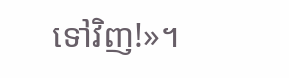ទៅវិញ!»។